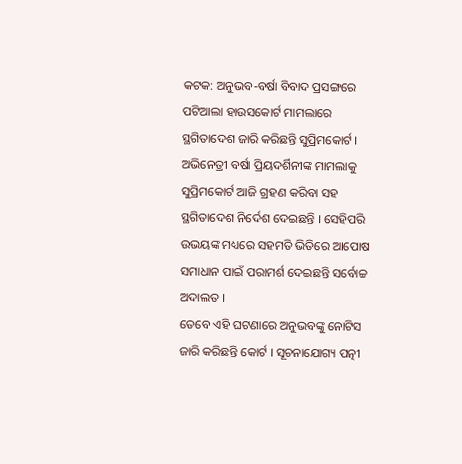କଟକ: ଅନୁଭବ-ବର୍ଷା ବିବାଦ ପ୍ରସଙ୍ଗରେ ପଟିଆଲା ହାଉସକୋର୍ଟ ମାମଲାରେ ସ୍ଥଗିତାଦେଶ ଜାରି କରିଛନ୍ତି ସୁପ୍ରିମକୋର୍ଟ । ଅଭିନେତ୍ରୀ ବର୍ଷା ପ୍ରିୟଦର୍ଶିନୀଙ୍କ ମାମଲାକୁ ସୁପ୍ରିମକୋର୍ଟ ଆଜି ଗ୍ରହଣ କରିବା ସହ ସ୍ଥଗିତାଦେଶ ନିର୍ଦେଶ ଦେଇଛନ୍ତି । ସେହିପରି ଉଭୟଙ୍କ ମଧ୍ୟରେ ସହମତି ଭିତିରେ ଆପୋଷ ସମାଧାନ ପାଇଁ ପରାମର୍ଶ ଦେଇଛନ୍ତି ସର୍ବୋଚ୍ଚ ଅଦାଲତ ।
ତେବେ ଏହି ଘଟଣାରେ ଅନୁଭବଙ୍କୁ ନୋଟିସ ଜାରି କରିଛନ୍ତି କୋର୍ଟ । ସୂଚନାଯୋଗ୍ୟ ପତ୍ନୀ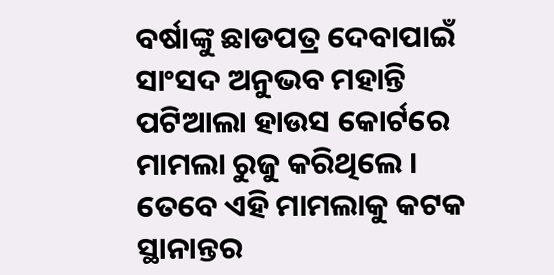ବର୍ଷାଙ୍କୁ ଛାଡପତ୍ର ଦେବାପାଇଁ ସାଂସଦ ଅନୁଭବ ମହାନ୍ତି ପଟିଆଲା ହାଉସ କୋର୍ଟରେ ମାମଲା ରୁଜୁ କରିଥିଲେ । ତେବେ ଏହି ମାମଲାକୁ କଟକ ସ୍ଥାନାନ୍ତର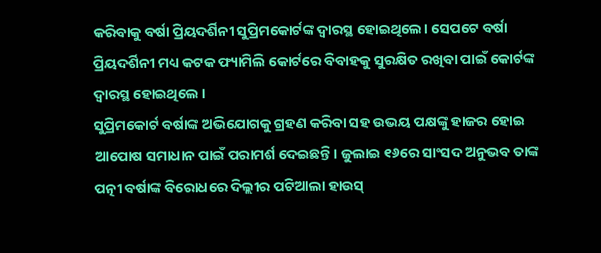କରିବାକୁ ବର୍ଷା ପ୍ରିୟଦର୍ଶିନୀ ସୁପ୍ରିମକୋର୍ଟଙ୍କ ଦ୍ୱାରସ୍ଥ ହୋଇଥିଲେ। ସେପଟେ ବର୍ଷା ପ୍ରିୟଦର୍ଶିନୀ ମଧ୍ୟ କଟକ ଫ୍ୟାମିଲି କୋର୍ଟରେ ବିବାହକୁ ସୁରକ୍ଷିତ ରଖିବା ପାଇଁ କୋର୍ଟଙ୍କ ଦ୍ବାରସ୍ଥ ହୋଇଥିଲେ ।
ସୁପ୍ରିମକୋର୍ଟ ବର୍ଷାଙ୍କ ଅଭିଯୋଗକୁ ଗ୍ରହଣ କରିବା ସହ ଉଭୟ ପକ୍ଷଙ୍କୁ ହାଜର ହୋଇ ଆପୋଷ ସମାଧାନ ପାଇଁ ପରାମର୍ଶ ଦେଇଛନ୍ତି। ଜୁଲାଇ ୧୬ରେ ସାଂସଦ ଅନୁଭବ ତାଙ୍କ ପତ୍ନୀ ବର୍ଷାଙ୍କ ବିରୋଧରେ ଦିଲ୍ଲୀର ପଟିଆଲା ହାଉସ୍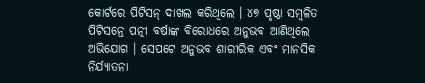କୋର୍ଟରେ ପିଟିସନ୍ ଦାଖଲ କରିଥିଲେ । ୪୭ ପୃଷ୍ଠା ସମ୍ବଳିତ ପିଟିସନ୍ରେ ପତ୍ନୀ ବର୍ଷାଙ୍କ ବିରୋଧରେ ଅନୁଭବ ଆଣିଥିଲେ ଅଭିଯୋଗ । ସେପଟେ ଅନୁଭବ ଶାରୀରିକ ଏବଂ ମାନସିକ ନିର୍ଯ୍ୟାତନା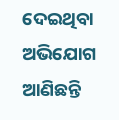ଦେଇଥିବା ଅଭିଯୋଗ ଆଣିଛନ୍ତି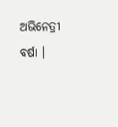ଅଭିନେତ୍ରୀ ବର୍ଷା ।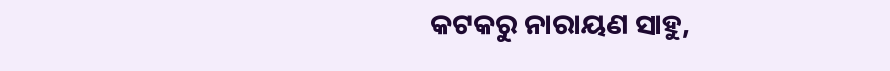କଟକରୁ ନାରାୟଣ ସାହୁ,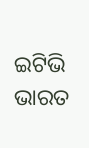ଇଟିଭି ଭାରତ